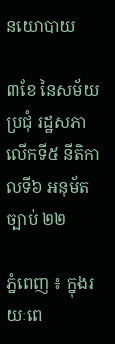នយោបាយ

៣ខែ នៃសម័យប្រជុំ រដ្ឋសភាលើកទី៥ នីតិកាលទី៦ អនុម័តច្បាប់ ២២

ភ្នំពេញ ៖ ក្នុងរយៈពេ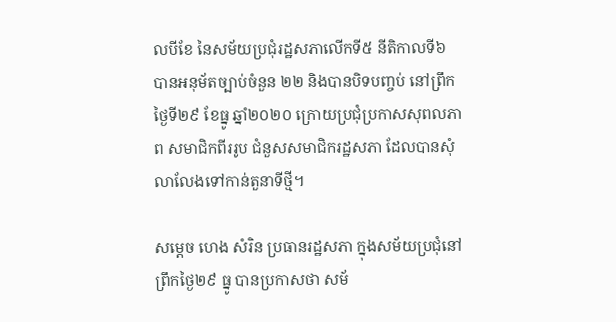លបីខែ នៃសម័យប្រជុំរដ្ឋសភាលើកទី៥ នីតិកាលទី៦ បានអនុម័តច្បាប់ចំនួន ២២ និងបានបិទបញ្ចប់ នៅព្រឹកថ្ងៃទី២៩ ខែធ្នូ ឆ្នាំ២០២០ ក្រោយប្រជុំប្រកាសសុពលភាព សមាជិកពីររូប ជំនួសសមាជិករដ្ឋសភា ដែលបានសុំលាលែងទៅកាន់តួនាទីថ្មី។

សម្តេច ហេង សំរិន ប្រធានរដ្ឋសភា ក្នុងសម័យប្រជុំនៅព្រឹកថ្ងៃ២៩ ធ្នូ បានប្រកាសថា សម័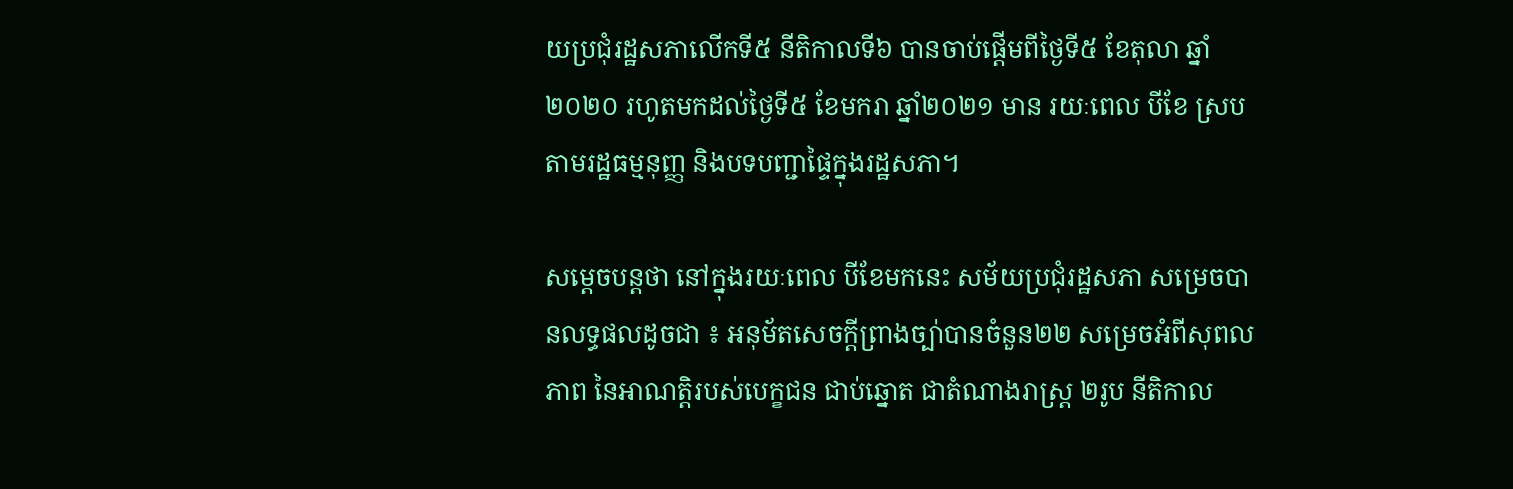យប្រជុំរដ្ឋសភាលើកទី៥ នីតិកាលទី៦ បានចាប់ផ្តើមពីថ្ងៃទី៥ ខែតុលា ឆ្នាំ២០២០ រហូតមកដល់ថ្ងៃទី៥ ខែមករា ឆ្នាំ២០២១ មាន រយៈពេល បីខែ ស្របតាមរដ្ឋធម្មនុញ្ញ និងបទបញ្ជាផ្ទៃក្នុងរដ្ឋសភា។

សម្តេចបន្តថា នៅក្នុងរយៈពេល បីខែមកនេះ សម័យប្រជុំរដ្ឋសភា សម្រេចបានលទ្ធផលដូចជា ៖ អនុម័តសេចក្តីព្រាងច្បា់បានចំនួន២២ សម្រេចអំពីសុពលភាព នៃអាណត្តិរបស់បេក្ខជន ជាប់ឆ្នោត ជាតំណាងរាស្រ្ត ២រូប នីតិកាល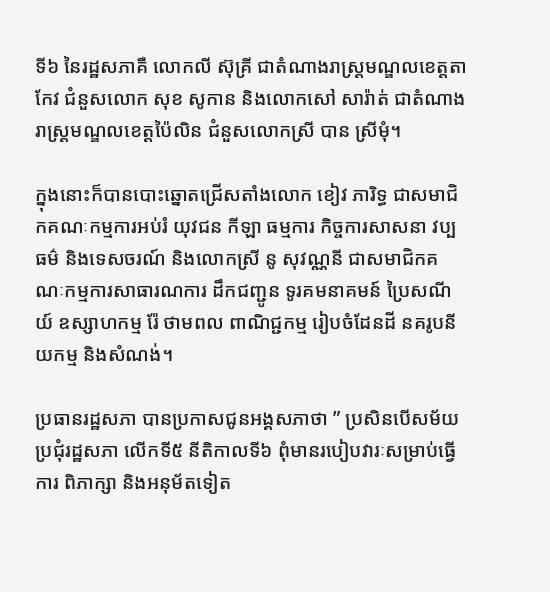ទី៦ នៃរដ្ឋសភាគឺ លោកលី ស៊ុគ្រី ជាតំណាងរាស្រ្តមណ្ឌលខេត្តតាកែវ ជំនួសលោក សុខ សូកាន និងលោកសៅ សារ៉ាត់ ជាតំណាងរាស្រ្តមណ្ឌលខេត្តប៉ៃលិន ជំនួសលោកស្រី បាន ស្រីមុំ។

ក្នុងនោះក៏បានបោះឆ្នោតជ្រើសតាំងលោក ខៀវ ភារិទ្ធ ជាសមាជិកគណៈកម្មការអប់រំ យុវជន កីឡា ធម្មការ កិច្ចការសាសនា វប្បធម៌ និងទេសចរណ៍ និងលោកស្រី នូ សុវណ្ណនី ជាសមាជិកគណៈកម្មការសាធារណការ ដឹកជញ្ជូន ទូរគមនាគមន៍ ប្រៃសណីយ៍ ឧស្សាហកម្ម រ៉ែ ថាមពល ពាណិជ្ជកម្ម រៀបចំដែនដី នគរូបនីយកម្ម និងសំណង់។

ប្រធានរដ្ឋសភា បានប្រកាសជូនអង្គសភាថា ” ប្រសិនបើសម័យប្រជុំរដ្ឋសភា លើកទី៥ នីតិកាលទី៦ ពុំមានរបៀបវារៈសម្រាប់ធ្វើការ ពិភាក្សា និងអនុម័តទៀត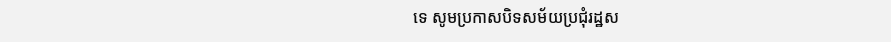ទេ សូមប្រកាសបិទសម័យប្រជុំរដ្ឋស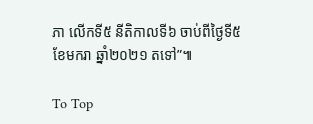ភា លើកទី៥ នីតិកាលទី៦ ចាប់ពីថ្ងៃទី៥ ខែមករា ឆ្នាំ២០២១ តទៅ”៕

To Top